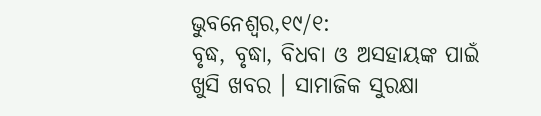ଭୁବନେଶ୍ୱର,୧୯/୧:
ବୃଦ୍ଧ, ବୃଦ୍ଧା, ବିଧବା ଓ ଅସହାୟଙ୍କ ପାଇଁ ଖୁସି ଖବର । ସାମାଜିକ ସୁରକ୍ଷା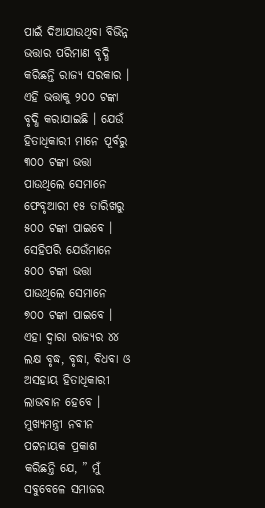ପାଇଁ ଦିଆଯାଉଥିବା ବିଭିନ୍ନ ଭତ୍ତାର ପରିମାଣ ବୃଦ୍ଧି କରିଛନ୍ତି ରାଜ୍ୟ ସରକାର । ଏହି ଭତ୍ତାକୁ ୨୦୦ ଟଙ୍କା ବୃଦ୍ଧି କରାଯାଇଛି । ଯେଉଁ ହିତାଧିକାରୀ ମାନେ ପୂର୍ବରୁ ୩୦୦ ଟଙ୍କା ଭତ୍ତା ପାଉଥିଲେ ସେମାନେ ଫେବୃଆରୀ ୧୫ ତାରିଖରୁ ୫୦୦ ଟଙ୍କା ପାଇବେ । ସେହିପରି ଯେଉଁମାନେ ୫୦୦ ଟଙ୍କା ଭତ୍ତା ପାଉଥିଲେ ସେମାନେ ୭୦୦ ଟଙ୍କା ପାଇବେ । ଏହା ଦ୍ୱାରା ରାଜ୍ୟର ୪୪ ଲକ୍ଷ ବୃଦ୍ଧ, ବୃଦ୍ଧା, ବିଧବା ଓ ଅସହାୟ ହିତାଧିକାରୀ ଲାଭବାନ ହେବେ । ମୁଖ୍ୟମନ୍ତ୍ରୀ ନବୀନ ପଟ୍ଟନାୟକ ପ୍ରକାଶ କରିଛନ୍ତି ଯେ, ” ମୁଁ ସବୁବେଳେ ସମାଜର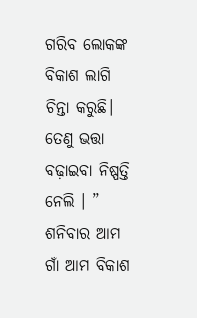ଗରିବ ଲୋକଙ୍କ ବିକାଶ ଲାଗି ଚିନ୍ତା କରୁଛି। ତେଣୁ ଭତ୍ତା ବଢ଼ାଇବା ନିଷ୍ପତ୍ତି ନେଲି । ” ଶନିବାର ଆମ ଗାଁ ଆମ ବିକାଶ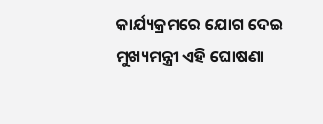କାର୍ଯ୍ୟକ୍ରମରେ ଯୋଗ ଦେଇ ମୁଖ୍ୟମନ୍ତ୍ରୀ ଏହି ଘୋଷଣା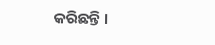କରିଛନ୍ତି ।